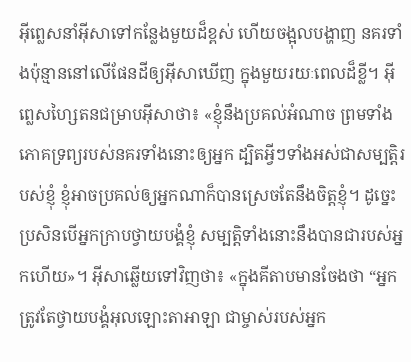អ៊ីព្លេសនាំអ៊ីសាទៅកន្លែងមួយដ៏ខ្ពស់ ហើយចង្អុលបង្ហាញ នគរទាំងប៉ុន្មាននៅលើផែនដីឲ្យអ៊ីសាឃើញ ក្នុងមួយរយៈពេលដ៏ខ្លី។ អ៊ីព្លេសហ្សៃតនជម្រាបអ៊ីសាថា៖ «ខ្ញុំនឹងប្រគល់អំណាច ព្រមទាំងភោគទ្រព្យរបស់នគរទាំងនោះឲ្យអ្នក ដ្បិតអ្វីៗទាំងអស់ជាសម្បត្តិរបស់ខ្ញុំ ខ្ញុំអាចប្រគល់ឲ្យអ្នកណាក៏បានស្រេចតែនឹងចិត្ដខ្ញុំ។ ដូច្នេះ ប្រសិនបើអ្នកក្រាបថ្វាយបង្គំខ្ញុំ សម្បត្តិទាំងនោះនឹងបានជារបស់អ្នកហើយ»។ អ៊ីសាឆ្លើយទៅវិញថា៖ «ក្នុងគីតាបមានចែងថា “អ្នកត្រូវតែថ្វាយបង្គំអុលឡោះតាអាឡា ជាម្ចាស់របស់អ្នក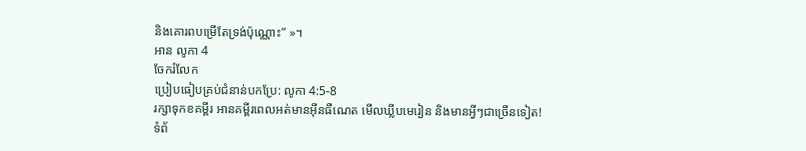និងគោរពបម្រើតែទ្រង់ប៉ុណ្ណោះ” »។
អាន លូកា 4
ចែករំលែក
ប្រៀបធៀបគ្រប់ជំនាន់បកប្រែ: លូកា 4:5-8
រក្សាទុកខគម្ពីរ អានគម្ពីរពេលអត់មានអ៊ីនធឺណេត មើលឃ្លីបមេរៀន និងមានអ្វីៗជាច្រើនទៀត!
ទំព័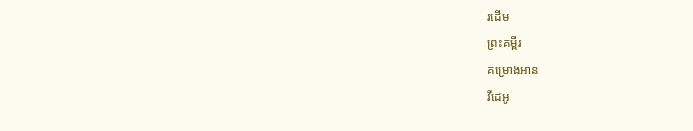រដើម
ព្រះគម្ពីរ
គម្រោងអាន
វីដេអូ